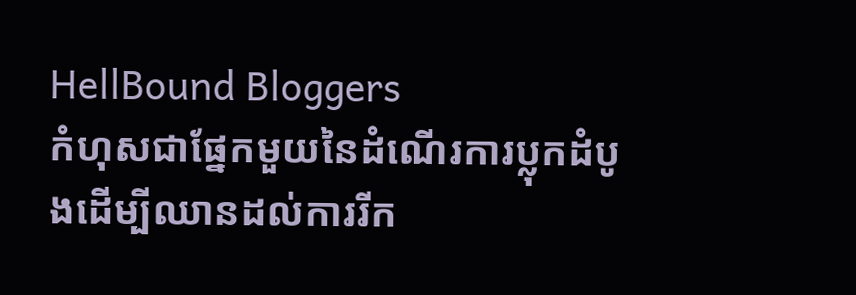HellBound Bloggers
កំហុសជាផ្នែកមួយនៃដំណើរការប្លុកដំបូងដើម្បីឈានដល់ការរីក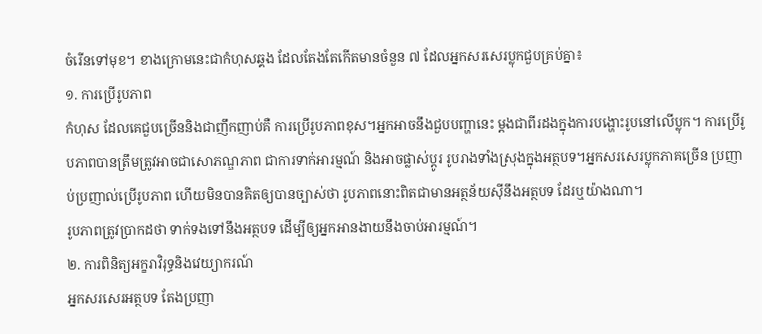ចំរើនទៅមុខ។ ខាងក្រោមនេះជាកំហុសឆ្គង ដែលតែងតែកើតមានចំនួន ៧ ដែលអ្នកសរសេរប្លុកជួបគ្រប់គ្នា៖
១. ការប្រើរូបភាព
កំហុស ដែលគេជួបច្រើននិងជាញឹកញាប់គឺ ការប្រើរូបភាពខុស។អ្នកអាចនឹងជួបបញ្ហានេះ ម្តងជាពីរដងក្នុងការបង្ហោះរូបនៅលើប្លុក។ ការប្រើរូបភាពបានត្រឹមត្រូវអាចជាសោភណ្ឌភាព ជាការទាក់អារម្មណ៍ និងអាចផ្លាស់ប្តូរ រូបរាងទាំងស្រុងក្នុងអត្ថបទ។អ្នកសរសេរប្លុកភាគច្រើន ប្រញាប់ប្រញាល់ប្រើរូបភាព ហើយមិនបានគិតឲ្យបានច្បាស់ថា រូបភាពនោះពិតជាមានអត្ថន័យស៊ីនឹងអត្ថបទ ដែរឬយ៉ាងណា។
រូបភាពត្រូវប្រាកដថា ទាក់ទងទៅនឹងអត្ថបទ ដើម្បីឲ្យអ្នកអានងាយនឹងចាប់អារម្មណ៍។
២. ការពិនិត្យអក្ខរាវិរុទ្ធនិងវេយ្យាករណ៍
អ្នកសរសេរអត្ថបទ តែងប្រញា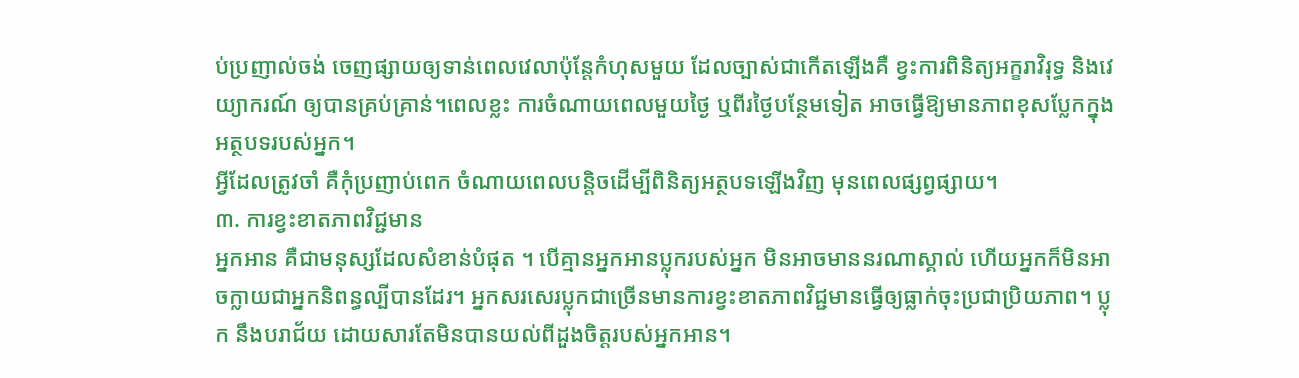ប់ប្រញាល់ចង់ ចេញផ្សាយឲ្យទាន់ពេលវេលាប៉ុន្តែកំហុសមួយ ដែលច្បាស់ជាកើតឡើងគឺ ខ្វះការពិនិត្យអក្ខរាវិរុទ្ធ និងវេយ្យាករណ៍ ឲ្យបានគ្រប់គ្រាន់។ពេលខ្លះ ការចំណាយពេលមួយថ្ងៃ ឬពីរថ្ងៃបន្ថែមទៀត អាចធ្វើឱ្យមានភាពខុសប្លែកក្នុងអត្ថបទរបស់អ្នក។
អ្វីដែលត្រូវចាំ គឺកុំប្រញាប់ពេក ចំណាយពេលបន្តិចដើម្បីពិនិត្យអត្ថបទឡើងវិញ មុនពេលផ្សព្វផ្សាយ។
៣. ការខ្វះខាតភាពវិជ្ជមាន
អ្នកអាន គឺជាមនុស្សដែលសំខាន់បំផុត ។ បើគ្មានអ្នកអានប្លុករបស់អ្នក មិនអាចមាននរណាស្គាល់ ហើយអ្នកក៏មិនអាចក្លាយជាអ្នកនិពន្ធល្បីបានដែរ។ អ្នកសរសេរប្លុកជាច្រើនមានការខ្វះខាតភាពវិជ្ជមានធ្វើឲ្យធ្លាក់ចុះប្រជាប្រិយភាព។ ប្លុក នឹងបរាជ័យ ដោយសារតែមិនបានយល់ពីដួងចិត្តរបស់អ្នកអាន។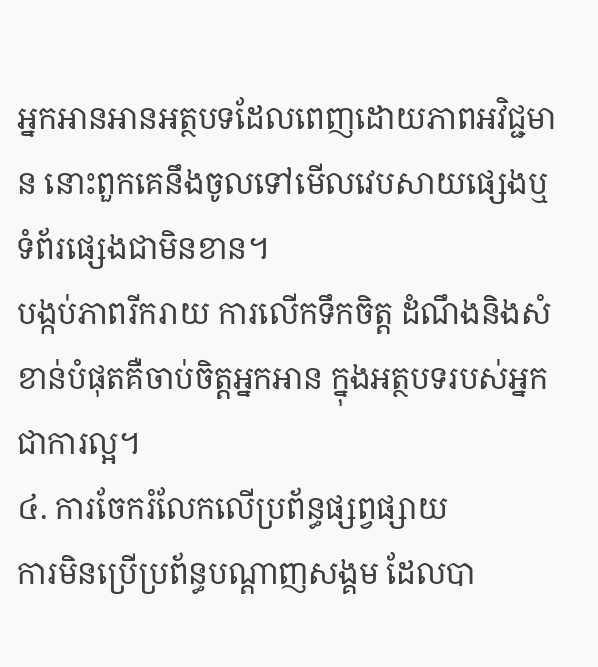អ្នកអានអានអត្ថបទដែលពេញដោយភាពអវិជ្ជមាន នោះពួកគេនឹងចូលទៅមើលវេបសាយផ្សេងឬទំព័រផ្សេងជាមិនខាន។
បង្កប់ភាពរីករាយ ការលើកទឹកចិត្ត ដំណឹងនិងសំខាន់បំផុតគឺចាប់ចិត្តអ្នកអាន ក្នុងអត្ថបទរបស់អ្នក ជាការល្អ។
៤. ការចែករំលែកលើប្រព័ន្ធផ្សព្វផ្សាយ
ការមិនប្រើប្រព័ន្ធបណ្ដាញសង្គម ដែលបា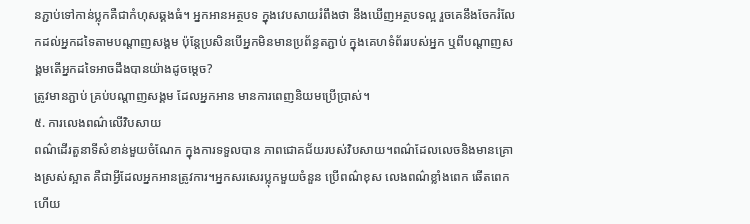នភ្ជាប់ទៅកាន់ប្លុកគឺជាកំហុសឆ្គងធំ។ អ្នកអានអត្ថបទ ក្នុងវេបសាយរំពឹងថា នឹងឃើញអត្ថបទល្អ រួចគេនឹងចែករំលែកដល់អ្នកដទៃតាមបណ្ដាញសង្គម ប៉ុន្តែប្រសិនបើអ្នកមិនមានប្រព័ន្ធតភ្ជាប់ ក្នុងគេហទំព័ររបស់អ្នក ឬពីបណ្ដាញសង្គមតើអ្នកដទៃអាចដឹងបានយ៉ាងដូចម្ដេច?
ត្រូវមានភ្ជាប់ គ្រប់បណ្ដាញសង្គម ដែលអ្នកអាន មានការពេញនិយមប្រើប្រាស់។
៥. ការលេងពណ៌លើវិបសាយ
ពណ៌ដើរតួនាទីសំខាន់មួយចំណែក ក្នុងការទទួលបាន ភាពជោគជ័យរបស់វិបសាយ។ពណ៌ដែលលេចនិងមានគ្រោងស្រស់ស្អាត គឺជាអ្វីដែលអ្នកអានត្រូវការ។អ្នកសរសេរប្លុកមួយចំនួន ប្រើពណ៌ខុស លេងពណ៌ខ្លាំងពេក ឆើតពេក ហើយ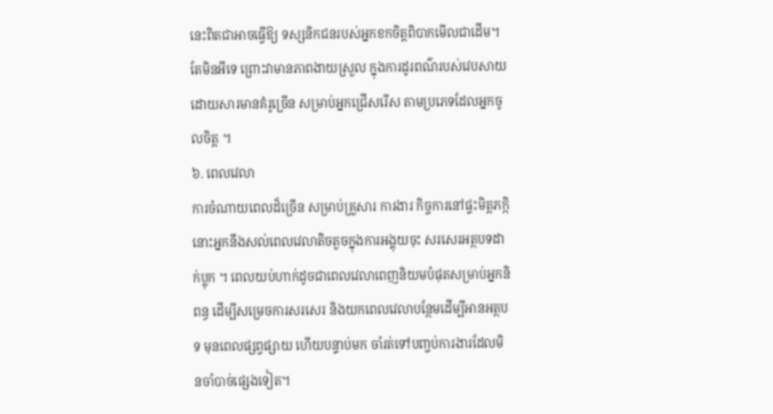នេះពិតជាអាចធ្វើឱ្យ ទស្សនិកជនរបស់អ្នកខកចិត្តពិបាកមើលជាដើម។
តែមិនអីទេ ព្រោះវាមានភាពងាយស្រួល ក្នុងការដូរពណ៌របស់វេបសាយដោយសារមានគំរូច្រើន សម្រាប់អ្នកជ្រើសរើស តាមប្រភេទដែលអ្នកចូលចិត្ត ។
៦. ពេលវេលា
ការចំណាយពេលដ៏ច្រើន សម្រាប់គ្រួសារ ការងារ កិច្ចការនៅផ្ទះមិត្តភកិ្ក នោះអ្នកនឹងសល់ពេលវេលាតិចតួចក្នុងការអង្គុយចុះ សរសេរអត្ថបទដាក់ប្លុក ។ ពេលយប់ហាក់ដូចជាពេលវេលាពេញនិយមបំផុតសម្រាប់អ្នកនិពន្ធ ដើម្បីសម្រេចការសរសេរ និងយកពេលវេលាបន្ថែមដើម្បីអានអត្ថបទ មុនពេលផ្សព្វផ្សាយ ហើយបន្ទាប់មក ចាំរត់ទៅបញ្ចប់ការងារដែលមិនចាំបាច់ផ្សេងទៀត។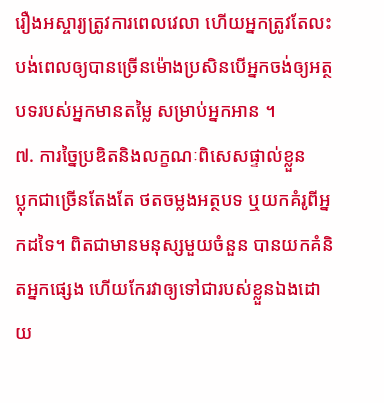រឿងអស្ចារ្យត្រូវការពេលវេលា ហើយអ្នកត្រូវតែលះបង់ពេលឲ្យបានច្រើនម៉ោងប្រសិនបើអ្នកចង់ឲ្យអត្ថបទរបស់អ្នកមានតម្លៃ សម្រាប់អ្នកអាន ។
៧. ការច្នៃប្រឌិតនិងលក្ខណៈពិសេសផ្ទាល់ខ្លួន
ប្លុកជាច្រើនតែងតែ ថតចម្លងអត្ថបទ ឬយកគំរូពីអ្នកដទៃ។ ពិតជាមានមនុស្សមួយចំនួន បានយកគំនិតអ្នកផ្សេង ហើយកែរវាឲ្យទៅជារបស់ខ្លួនឯងដោយ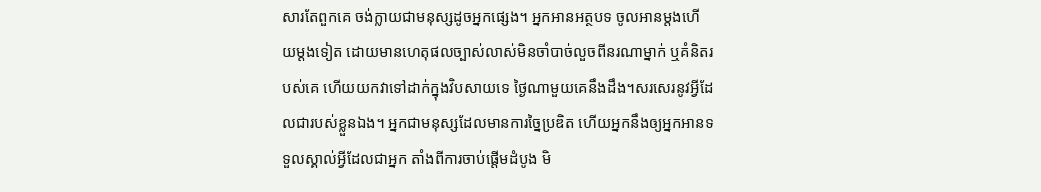សារតែពួកគេ ចង់ក្លាយជាមនុស្សដូចអ្នកផ្សេង។ អ្នកអានអត្ថបទ ចូលអានម្ដងហើយម្ដងទៀត ដោយមានហេតុផលច្បាស់លាស់មិនចាំបាច់លួចពីនរណាម្នាក់ ឬគំនិតរបស់គេ ហើយយកវាទៅដាក់ក្នុងវិបសាយទេ ថ្ងៃណាមួយគេនឹងដឹង។សរសេរនូវអ្វីដែលជារបស់ខ្លួនឯង។ អ្នកជាមនុស្សដែលមានការច្នៃប្រឌិត ហើយអ្នកនឹងឲ្យអ្នកអានទទួលស្គាល់អ្វីដែលជាអ្នក តាំងពីការចាប់ផ្តើមដំបូង មិ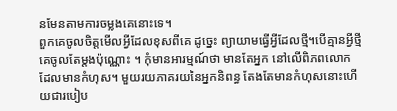នមែនតាមការចម្លងគេនោះទេ។
ពួកគេចូលចិត្តមើលអ្វីដែលខុសពីគេ ដូច្នេះ ព្យាយាមធ្វើអ្វីដែលថ្មី។បើគ្មានអ្វីថ្មី គេចូលតែម្ដងប៉ុណ្ណោះ ។ កុំមានអារម្មណ៍ថា មានតែអ្នក នៅលើពិភពលោក ដែលមានកំហុស។ មួយរយភាគរយនៃអ្នកនិពន្ធ តែងតែមានកំហុសនោះហើយជារបៀប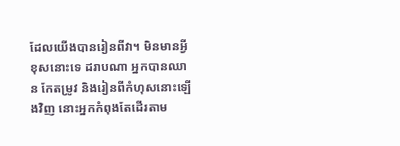ដែលយើងបានរៀនពីវា។ មិនមានអ្វីខុសនោះទេ ដរាបណា អ្នកបានឈាន កែតម្រូវ និងរៀនពីកំហុសនោះឡើងវិញ នោះអ្នកកំពុងតែដើរតាម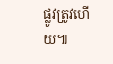ផ្លូវត្រូវហើយ៕